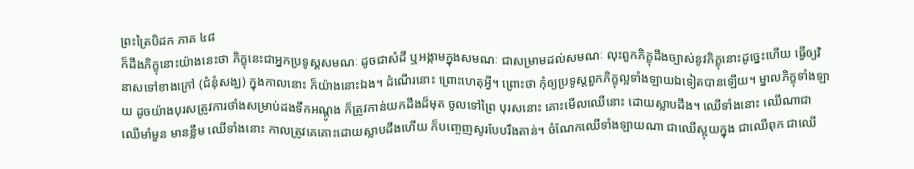ព្រះត្រៃបិដក ភាគ ៤៨
ក៏ដឹងភិក្ខុនោះយ៉ាងនេះថា ភិក្ខុនេះជាអ្នកប្រទូស្ដសមណៈ ដូចជាសំដី ឬអង្កាមក្នុងសមណៈ ជាសម្រាមដល់សមណៈ លុះពួកភិក្ខុដឹងច្បាស់នូវភិក្ខុនោះដូច្នេះហើយ ធ្វើឲ្យវិនាសទៅខាងក្រៅ (ជំនុំសង្ឃ) ក្នុងកាលនោះ ក៏យ៉ាងនោះឯង។ ដំណើរនោះ ព្រោះហេតុអ្វី។ ព្រោះថា កុំឲ្យប្រទូស្ដពួកភិក្ខុល្អទាំងឡាយឯទៀតបានឡើយ។ ម្នាលភិក្ខុទាំងឡាយ ដូចយ៉ាងបុរសត្រូវការថាំងសម្រាប់ដងទឹកអណ្ដូង ក៏ត្រូវកាន់យកដឹងដ៏មុត ចូលទៅព្រៃ បុរសនោះ គោះមើលឈើនោះ ដោយស្លាបដឹង។ ឈើទាំងនោះ ឈើណាជាឈើមាំមួន មានខ្លឹម ឈើទាំងនោះ កាលត្រូវគេគោះដោយស្លាបដឹងហើយ ក៏បញេ្ចញសូរបែបរឹងតាន់។ ចំណែកឈើទាំងឡាយណា ជាឈើស្អុយក្នុង ជាឈើពុក ជាឈើ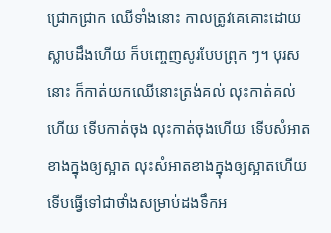ជ្រោកជ្រាក ឈើទាំងនោះ កាលត្រូវគេគោះដោយស្លាបដឹងហើយ ក៏បញេ្ចញសូរបែបព្រុក ៗ។ បុរសនោះ ក៏កាត់យកឈើនោះត្រង់គល់ លុះកាត់គល់ហើយ ទើបកាត់ចុង លុះកាត់ចុងហើយ ទើបសំអាតខាងក្នុងឲ្យស្អាត លុះសំអាតខាងក្នុងឲ្យស្អាតហើយ ទើបធ្វើទៅជាថាំងសម្រាប់ដងទឹកអ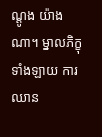ណ្ដូង យ៉ាងណា។ ម្នាលភិក្ខុទាំងឡាយ ការឈាន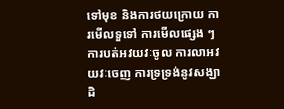ទៅមុខ និងការថយក្រោយ ការមើលទួទៅ ការមើលផ្សេង ៗ ការបត់អវយវៈចូល ការលាអវយវៈចេញ ការទ្រទ្រង់នូវសង្ឃាដិ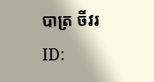បាត្រ ចីវរ
ID: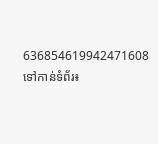636854619942471608
ទៅកាន់ទំព័រ៖